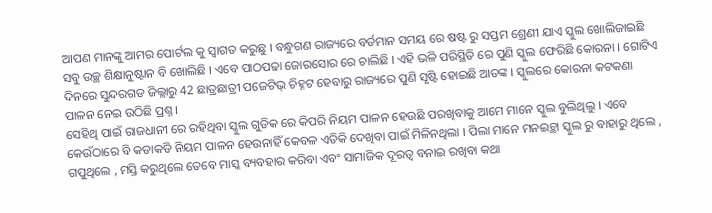ଆପଣ ମାନଙ୍କୁ ଆମର ପୋର୍ଟଲ କୁ ସ୍ୱାଗତ କରୁଛୁ । ବନ୍ଧୁଗଣ ରାଜ୍ୟରେ ବର୍ତମାନ ସମୟ ରେ ଷଷ୍ଟ ରୁ ସପ୍ତମ ଶ୍ରେଣୀ ଯାଏ ସ୍କୁଲ ଖୋଲିଜାଇଛି ସବୁ ଉଚ୍ଛ ଶିକ୍ଷାନୁଷ୍ଟାନ ବି ଖୋଲିଛି । ଏବେ ପାଠପଢା ଜୋରସୋର ରେ ଚାଲିଛି । ଏହି ଭଳି ପରିସ୍ଥିତି ରେ ପୁଣି ସ୍କୁଲ ଫେରିଛି କୋରନା । ଗୋଟିଏ ଦିନରେ ସୁନ୍ଦରଗଡ ଜିଲ୍ଲାରୁ 42 ଛାତ୍ରଛାତ୍ରୀ ପଜେଟିଭ୍ ଚିହ୍ନଟ ହେବାରୁ ରାଜ୍ୟରେ ପୁଣି ସୃଷ୍ଟି ହୋଇଛି ଆତଙ୍କ । ସ୍କୁଲରେ କୋରନା କଟକଣା ପାଳନ ନେଇ ଉଠିଛି ପ୍ରଶ୍ନ ।
ସେହିଥି ପାଇଁ ରାଜଧାନୀ ରେ ରହିଥିବା ସ୍କୁଲ ଗୁଡିକ ରେ କିପରି ନିୟମ ପାଳନ ହେଉଛି ପରଖିବାକୁ ଆମେ ମାନେ ସ୍କୁଲ ବୁଲିଥିଲୁ । ଏବେ କେଉଁଠାରେ ବି କଡାକଡି ନିୟମ ପାଳନ ହେଉନାହିଁ କେବଳ ଏତିକି ଦେଖିବା ପାଇଁ ମିଳିନଥିଲା । ପିଲା ମାନେ ମନଇଚ୍ଥା ସ୍କୁଲ ରୁ ବାହାରୁ ଥିଲେ , ଗପୁଥିଲେ , ମସ୍ତି କରୁଥିଲେ ତେବେ ମାସ୍କ ବ୍ୟବହାର କରିବା ଏବଂ ସାମାଜିକ ଦୂରତ୍ୱ ବନାଇ ରଖିବା କଥା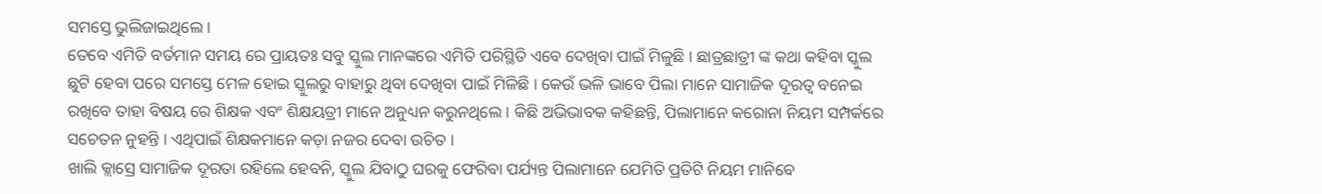ସମସ୍ତେ ଭୁଲିଜାଇଥିଲେ ।
ତେବେ ଏମିତି ବର୍ତମାନ ସମୟ ରେ ପ୍ରାୟତଃ ସବୁ ସ୍କୁଲ ମାନଙ୍କରେ ଏମିତି ପରିସ୍ଥିତି ଏବେ ଦେଖିବା ପାଇଁ ମିଳୁଛି । ଛାତ୍ରଛାତ୍ରୀ ଙ୍କ କଥା କହିବା ସ୍କୁଲ ଛୁଟି ହେବା ପରେ ସମସ୍ତେ ମେଳ ହୋଇ ସ୍କୁଲରୁ ବାହାରୁ ଥିବା ଦେଖିବା ପାଇଁ ମିଳିଛି । କେଉଁ ଭଳି ଭାବେ ପିଲା ମାନେ ସାମାଜିକ ଦୂରତ୍ୱ ବନେଇ ରଖିବେ ତାହା ବିଷୟ ରେ ଶିକ୍ଷକ ଏବଂ ଶିକ୍ଷୟତ୍ରୀ ମାନେ ଅନୁଧ୍ୟନ କରୁନଥିଲେ । କିଛି ଅଭିଭାବକ କହିଛନ୍ତି, ପିଲାମାନେ କରୋନା ନିୟମ ସମ୍ପର୍କରେ ସଚେତନ ନୁହନ୍ତି । ଏଥିପାଇଁ ଶିକ୍ଷକମାନେ କଡ଼ା ନଜର ଦେବା ଉଚିତ ।
ଖାଲି କ୍ଲାସ୍ରେ ସାମାଜିକ ଦୂରତା ରହିଲେ ହେବନି, ସ୍କୁଲ ଯିବାଠୁ ଘରକୁ ଫେରିବା ପର୍ଯ୍ୟନ୍ତ ପିଲାମାନେ ଯେମିତି ପ୍ରତିଟି ନିୟମ ମାନିବେ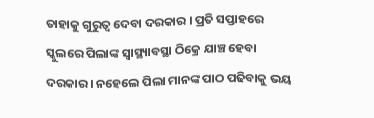ତାହାକୁ ଗୁରୁତ୍ୱ ଦେବା ଦରକାର । ପ୍ରତି ସପ୍ତାହରେ ସ୍କୁଲରେ ପିଲାଙ୍କ ସ୍ୱାସ୍ଥ୍ୟାବସ୍ଥା ଠିକ୍ରେ ଯାଞ୍ଚ ହେବା ଦରକାର । ନହେଲେ ପିଲା ମାନଙ୍କ ପାଠ ପଢିବାକୁ ଭୟ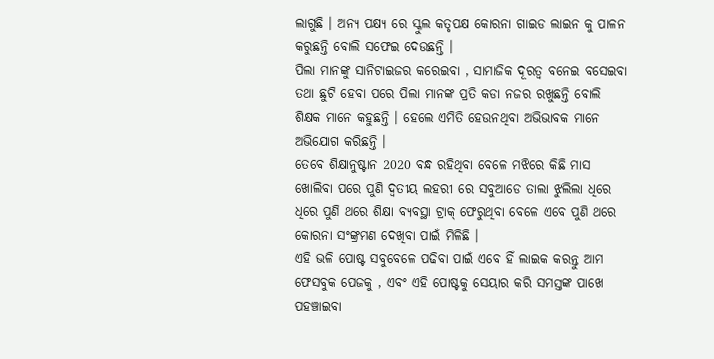ଲାଗୁଛି । ଅନ୍ୟ ପକ୍ଷ୍ୟ ରେ ସ୍କୁଲ କତୃପକ୍ଷ କୋରନା ଗାଇଡ ଲାଇନ କୁ ପାଳନ କରୁଛନ୍ତି ବୋଲି ସଫେଇ ଦେଉଛନ୍ତି ।
ପିଲା ମାନଙ୍କୁ ସାନିଟାଇଜର କରେଇବା , ସାମାଜିକ ଦୂରତ୍ୱ ବନେଇ ବସେଇବା ତଥା ଛୁଟି ହେବା ପରେ ପିଲା ମାନଙ୍କ ପ୍ରତି କଡା ନଜର ରଖୁଛନ୍ତି ବୋଲି ଶିକ୍ଷକ ମାନେ କହୁଛନ୍ତି । ହେଲେ ଏମିତି ହେଉନଥିବା ଅଭିଭାବକ ମାନେ ଅଭିଯୋଗ କରିଛନ୍ତି ।
ତେବେ ଶିକ୍ଷାନୁଷ୍ଟାନ 2020 ବନ୍ଧ ରହିଥିବା ବେଳେ ମଝିରେ କିଛି ମାସ ଖୋଲିବା ପରେ ପୁଣି ଦ୍ୱତୀୟ ଲହରୀ ରେ ସବୁଆଡେ ତାଲା ଝୁଲିଲା ଧିରେ ଧିରେ ପୁଣି ଥରେ ଶିକ୍ଷା ବ୍ୟବସ୍ଥା ଟ୍ରାକ୍ ଫେରୁଥିବା ବେଳେ ଏବେ ପୁଣି ଥରେ କୋରନା ସଂଙ୍କ୍ରମଣ ଦେଖିବା ପାଇଁ ମିଳିଛି ।
ଏହି ଭଳି ପୋଷ୍ଟ ସବୁବେଳେ ପଢିବା ପାଇଁ ଏବେ ହିଁ ଲାଇକ କରନ୍ତୁ ଆମ ଫେସବୁକ ପେଜକୁ , ଏବଂ ଏହି ପୋଷ୍ଟକୁ ସେୟାର କରି ସମସ୍ତଙ୍କ ପାଖେ ପହଞ୍ଚାଇବା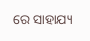ରେ ସାହାଯ୍ୟ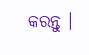କରନ୍ତୁ ।